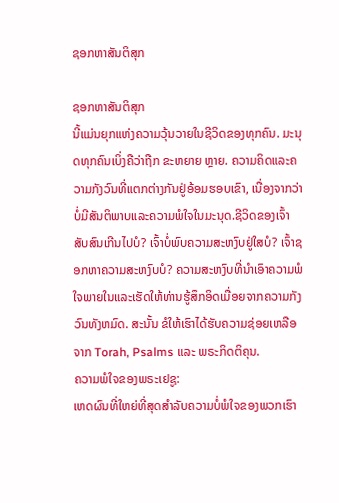ຊອກຫາສັນຕິສຸກ

ຊອກຫາສັນຕິສຸກ
ນີ້ແມ່ນຍຸກແຫ່ງຄວາມວຸ້ນວາຍໃນຊີວິດຂອງທຸກຄົນ. ມະນຸດທຸກຄົນເບິ່ງຄືວ່າຖືກ ຂະຫຍາຍ ຫຼາຍ. ຄວາມຄິດແລະຄວາມກັງວົນທີ່ແຕກຕ່າງກັນຢູ່ອ້ອມຮອບເຂົາ, ເນື່ອງຈາກວ່າບໍ່ມີສັນຕິພາບແລະຄວາມພໍໃຈໃນມະນຸດ.ຊີວິດຂອງເຈົ້າສັບສົນເກີນໄປບໍ? ເຈົ້າບໍ່ພົບຄວາມສະຫງົບຢູ່ໃສບໍ? ເຈົ້າຊອກຫາຄວາມສະຫງົບບໍ? ຄວາມສະຫງົບທີ່ນໍາເອົາຄວາມພໍໃຈພາຍໃນແລະເຮັດໃຫ້ທ່ານຮູ້ສຶກອິດເມື່ອຍຈາກຄວາມກັງວົນທັງຫມົດ. ສະນັ້ນ ຂໍໃຫ້ເຮົາໄດ້ຮັບຄວາມຊ່ອຍເຫລືອຈາກ Torah, Psalms ແລະ ພຣະກິດຕິຄຸນ.
ຄວາມພໍໃຈຂອງພຣະເຢຊູ:
ເຫດຜົນທີ່ໃຫຍ່ທີ່ສຸດສໍາລັບຄວາມບໍ່ພໍໃຈຂອງພວກເຮົາ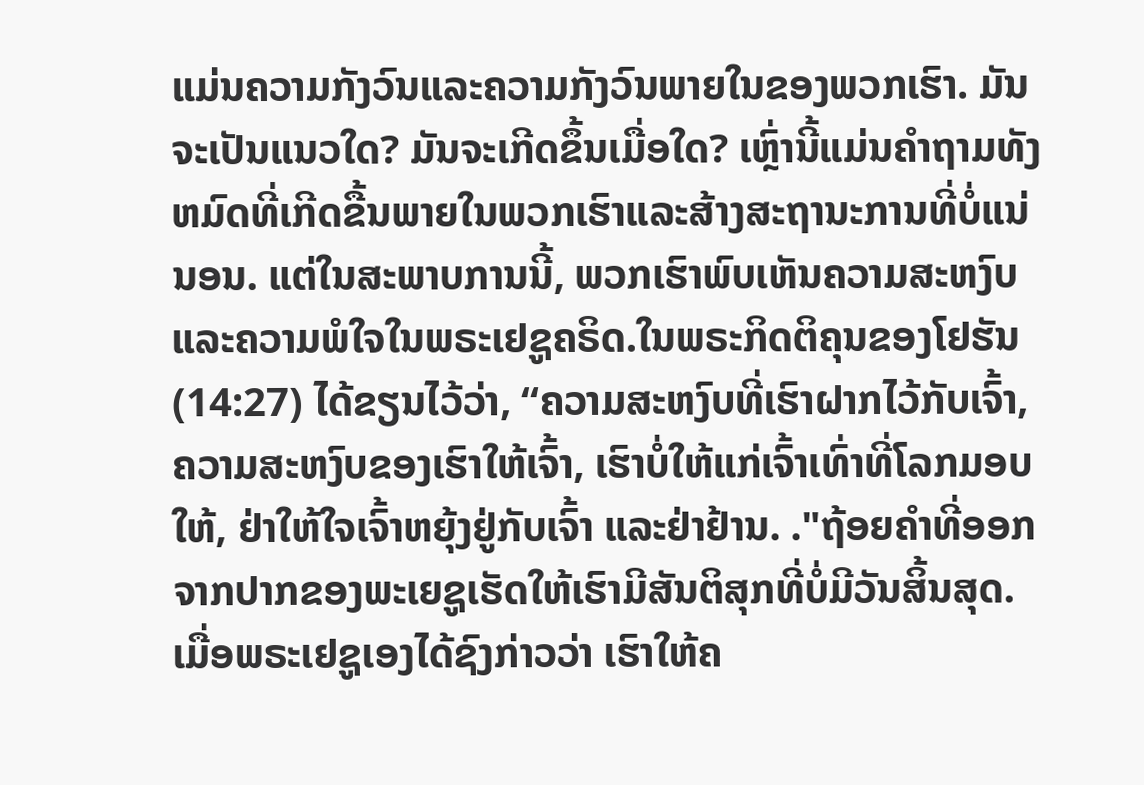ແມ່ນຄວາມກັງວົນແລະຄວາມກັງວົນພາຍໃນຂອງພວກເຮົາ. ມັນຈະເປັນແນວໃດ? ມັນຈະເກີດຂຶ້ນເມື່ອໃດ? ເຫຼົ່ານີ້ແມ່ນຄໍາຖາມທັງຫມົດທີ່ເກີດຂື້ນພາຍໃນພວກເຮົາແລະສ້າງສະຖານະການທີ່ບໍ່ແນ່ນອນ. ແຕ່ໃນສະພາບການນີ້, ພວກເຮົາພົບເຫັນຄວາມສະຫງົບແລະຄວາມພໍໃຈໃນພຣະເຢຊູຄຣິດ.ໃນພຣະກິດຕິຄຸນຂອງໂຢຮັນ (14:27) ໄດ້ຂຽນໄວ້ວ່າ, “ຄວາມສະຫງົບທີ່ເຮົາຝາກໄວ້ກັບເຈົ້າ, ຄວາມສະຫງົບຂອງເຮົາໃຫ້ເຈົ້າ, ເຮົາບໍ່ໃຫ້ແກ່ເຈົ້າເທົ່າທີ່ໂລກມອບໃຫ້, ຢ່າໃຫ້ໃຈເຈົ້າຫຍຸ້ງຢູ່ກັບເຈົ້າ ແລະຢ່າຢ້ານ. ."ຖ້ອຍຄຳທີ່ອອກຈາກປາກຂອງພະເຍຊູເຮັດໃຫ້ເຮົາມີສັນຕິສຸກທີ່ບໍ່ມີວັນສິ້ນສຸດ. ເມື່ອພຣະເຢຊູເອງໄດ້ຊົງກ່າວວ່າ ເຮົາໃຫ້ຄ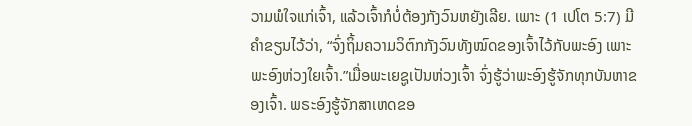ວາມພໍໃຈແກ່ເຈົ້າ, ແລ້ວເຈົ້າກໍບໍ່ຕ້ອງກັງວົນຫຍັງເລີຍ. ເພາະ (1 ເປໂຕ 5:7) ມີຄຳຂຽນໄວ້ວ່າ, “ຈົ່ງຖິ້ມຄວາມວິຕົກກັງວົນທັງໝົດຂອງເຈົ້າໄວ້ກັບພະອົງ ເພາະພະອົງຫ່ວງໃຍເຈົ້າ.”ເມື່ອພະເຍຊູເປັນຫ່ວງເຈົ້າ ຈົ່ງຮູ້ວ່າພະອົງຮູ້ຈັກທຸກບັນຫາຂອງເຈົ້າ. ພຣະອົງຮູ້ຈັກສາເຫດຂອ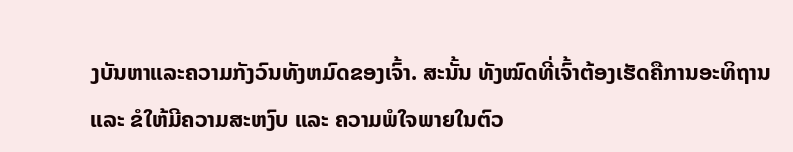ງບັນຫາແລະຄວາມກັງວົນທັງຫມົດຂອງເຈົ້າ. ສະນັ້ນ ທັງໝົດທີ່ເຈົ້າຕ້ອງເຮັດຄືການອະທິຖານ ແລະ ຂໍໃຫ້ມີຄວາມສະຫງົບ ແລະ ຄວາມພໍໃຈພາຍໃນຕົວ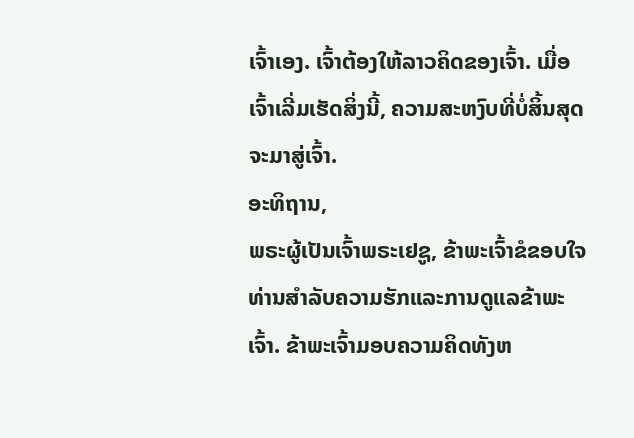ເຈົ້າເອງ. ເຈົ້າຕ້ອງໃຫ້ລາວຄິດຂອງເຈົ້າ. ເມື່ອເຈົ້າເລີ່ມເຮັດສິ່ງນີ້, ຄວາມສະຫງົບທີ່ບໍ່ສິ້ນສຸດຈະມາສູ່ເຈົ້າ.
ອະທິຖານ,
ພຣະຜູ້ເປັນເຈົ້າພຣະເຢຊູ, ຂ້າພະເຈົ້າຂໍຂອບໃຈທ່ານສໍາລັບຄວາມຮັກແລະການດູແລຂ້າພະເຈົ້າ. ຂ້າພະເຈົ້າມອບຄວາມຄິດທັງຫ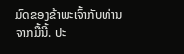ມົດຂອງຂ້າພະເຈົ້າກັບທ່ານຈາກມື້ນີ້. ປະ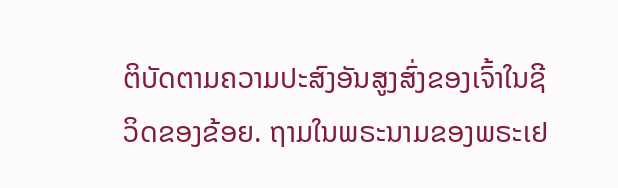ຕິບັດຕາມຄວາມປະສົງອັນສູງສົ່ງຂອງເຈົ້າໃນຊີວິດຂອງຂ້ອຍ. ຖາມໃນພຣະນາມຂອງພຣະເຢ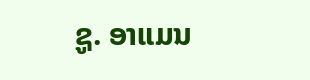ຊູ. ອາແມນ